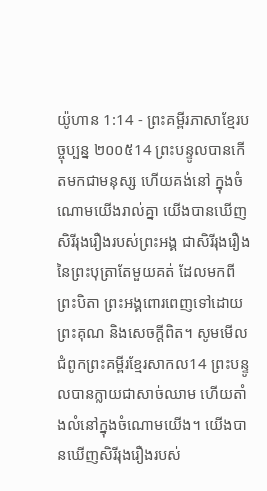យ៉ូហាន 1:14 - ព្រះគម្ពីរភាសាខ្មែរបច្ចុប្បន្ន ២០០៥14 ព្រះបន្ទូលបានកើតមកជាមនុស្ស ហើយគង់នៅ ក្នុងចំណោមយើងរាល់គ្នា យើងបានឃើញសិរីរុងរឿងរបស់ព្រះអង្គ ជាសិរីរុងរឿងនៃព្រះបុត្រាតែមួយគត់ ដែលមកពីព្រះបិតា ព្រះអង្គពោរពេញទៅដោយព្រះគុណ និងសេចក្ដីពិត។ សូមមើលជំពូកព្រះគម្ពីរខ្មែរសាកល14 ព្រះបន្ទូលបានក្លាយជាសាច់ឈាម ហើយតាំងលំនៅក្នុងចំណោមយើង។ យើងបានឃើញសិរីរុងរឿងរបស់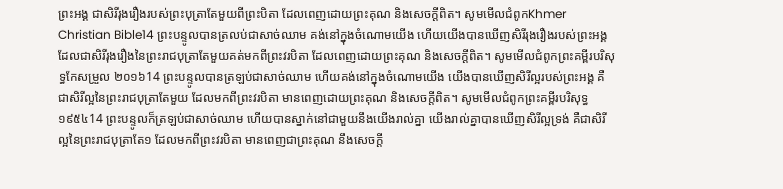ព្រះអង្គ ជាសិរីរុងរឿងរបស់ព្រះបុត្រាតែមួយពីព្រះបិតា ដែលពេញដោយព្រះគុណ និងសេចក្ដីពិត។ សូមមើលជំពូកKhmer Christian Bible14 ព្រះបន្ទូលបានត្រលប់ជាសាច់ឈាម គង់នៅក្នុងចំណោមយើង ហើយយើងបានឃើញសិរីរុងរឿងរបស់ព្រះអង្គ ដែលជាសិរីរុងរឿងនៃព្រះរាជបុត្រាតែមួយគត់មកពីព្រះវរបិតា ដែលពេញដោយព្រះគុណ និងសេចក្ដីពិត។ សូមមើលជំពូកព្រះគម្ពីរបរិសុទ្ធកែសម្រួល ២០១៦14 ព្រះបន្ទូលបានត្រឡប់ជាសាច់ឈាម ហើយគង់នៅក្នុងចំណោមយើង យើងបានឃើញសិរីល្អរបស់ព្រះអង្គ គឺជាសិរីល្អនៃព្រះរាជបុត្រាតែមួយ ដែលមកពីព្រះវរបិតា មានពេញដោយព្រះគុណ និងសេចក្តីពិត។ សូមមើលជំពូកព្រះគម្ពីរបរិសុទ្ធ ១៩៥៤14 ព្រះបន្ទូលក៏ត្រឡប់ជាសាច់ឈាម ហើយបានស្នាក់នៅជាមួយនឹងយើងរាល់គ្នា យើងរាល់គ្នាបានឃើញសិរីល្អទ្រង់ គឺជាសិរីល្អនៃព្រះរាជបុត្រាតែ១ ដែលមកពីព្រះវរបិតា មានពេញជាព្រះគុណ នឹងសេចក្ដី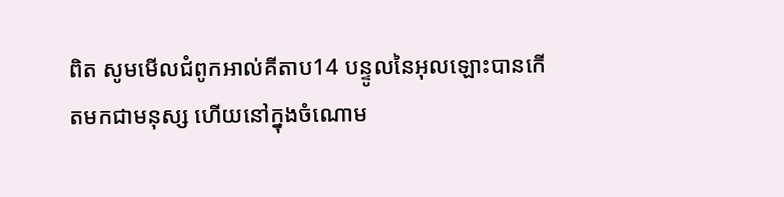ពិត សូមមើលជំពូកអាល់គីតាប14 បន្ទូលនៃអុលឡោះបានកើតមកជាមនុស្ស ហើយនៅក្នុងចំណោម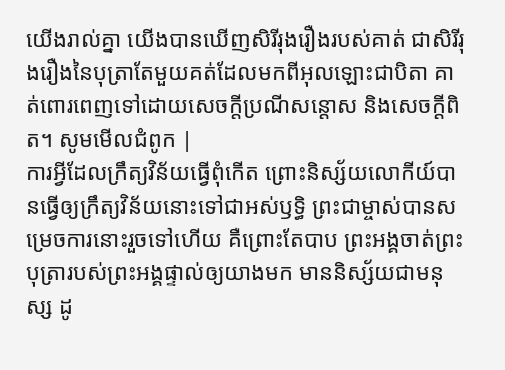យើងរាល់គ្នា យើងបានឃើញសិរីរុងរឿងរបស់គាត់ ជាសិរីរុងរឿងនៃបុត្រាតែមួយគត់ដែលមកពីអុលឡោះជាបិតា គាត់ពោរពេញទៅដោយសេចក្តីប្រណីសន្តោស និងសេចក្ដីពិត។ សូមមើលជំពូក |
ការអ្វីដែលក្រឹត្យវិន័យធ្វើពុំកើត ព្រោះនិស្ស័យលោកីយ៍បានធ្វើឲ្យក្រឹត្យវិន័យនោះទៅជាអស់ឫទ្ធិ ព្រះជាម្ចាស់បានសម្រេចការនោះរួចទៅហើយ គឺព្រោះតែបាប ព្រះអង្គចាត់ព្រះបុត្រារបស់ព្រះអង្គផ្ទាល់ឲ្យយាងមក មាននិស្ស័យជាមនុស្ស ដូ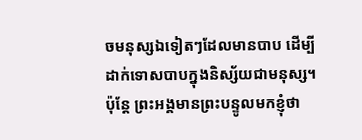ចមនុស្សឯទៀតៗដែលមានបាប ដើម្បីដាក់ទោសបាបក្នុងនិស្ស័យជាមនុស្ស។
ប៉ុន្តែ ព្រះអង្គមានព្រះបន្ទូលមកខ្ញុំថា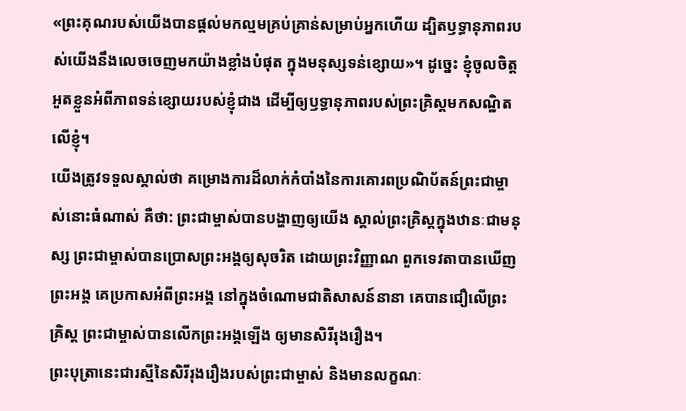«ព្រះគុណរបស់យើងបានផ្ដល់មកល្មមគ្រប់គ្រាន់សម្រាប់អ្នកហើយ ដ្បិតឫទ្ធានុភាពរបស់យើងនឹងលេចចេញមកយ៉ាងខ្លាំងបំផុត ក្នុងមនុស្សទន់ខ្សោយ»។ ដូច្នេះ ខ្ញុំចូលចិត្តអួតខ្លួនអំពីភាពទន់ខ្សោយរបស់ខ្ញុំជាង ដើម្បីឲ្យឫទ្ធានុភាពរបស់ព្រះគ្រិស្តមកសណ្ឋិតលើខ្ញុំ។
យើងត្រូវទទួលស្គាល់ថា គម្រោងការដ៏លាក់កំបាំងនៃការគោរពប្រណិប័តន៍ព្រះជាម្ចាស់នោះធំណាស់ គឺថា: ព្រះជាម្ចាស់បានបង្ហាញឲ្យយើង ស្គាល់ព្រះគ្រិស្តក្នុងឋានៈជាមនុស្ស ព្រះជាម្ចាស់បានប្រោសព្រះអង្គឲ្យសុចរិត ដោយព្រះវិញ្ញាណ ពួកទេវតាបានឃើញព្រះអង្គ គេប្រកាសអំពីព្រះអង្គ នៅក្នុងចំណោមជាតិសាសន៍នានា គេបានជឿលើព្រះគ្រិស្ត ព្រះជាម្ចាស់បានលើកព្រះអង្គឡើង ឲ្យមានសិរីរុងរឿង។
ព្រះបុត្រានេះជារស្មីនៃសិរីរុងរឿងរបស់ព្រះជាម្ចាស់ និងមានលក្ខណៈ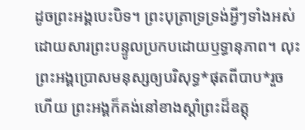ដូចព្រះអង្គបេះបិទ។ ព្រះបុត្រាទ្រទ្រង់អ្វីៗទាំងអស់ ដោយសារព្រះបន្ទូលប្រកបដោយឫទ្ធានុភាព។ លុះព្រះអង្គប្រោសមនុស្សឲ្យបរិសុទ្ធ*ផុតពីបាប*រួចហើយ ព្រះអង្គក៏គង់នៅខាងស្ដាំព្រះដ៏ឧត្តុ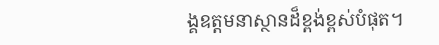ង្គឧត្ដមនាស្ថានដ៏ខ្ពង់ខ្ពស់បំផុត។